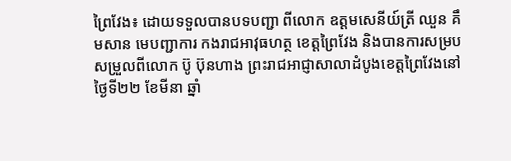ព្រៃវែង៖ ដោយទទួលបានបទបញ្ជា ពីលោក ឧត្ដមសេនីយ៍ត្រី ឈួន គឹមសាន មេបញ្ជាការ កងរាជអាវុធហត្ថ ខេត្តព្រៃវែង និងបានការសម្របសម្រួលពីលោក ប៊ូ ប៊ុនហាង ព្រះរាជអាជ្ញាសាលាដំបូងខេត្តព្រៃវែងនៅថ្ងៃទី២២ ខែមីនា ឆ្នាំ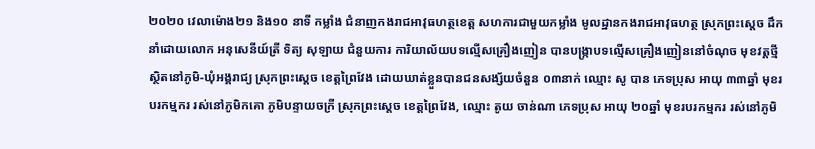២០២០ វេលាម៉ោង២១ និង១០ នាទី កម្លាំង ជំនាញកងរាជអាវុធហត្ថខេត្ត សហការជាមួយកម្លាំង មូលដ្ឋានកងរាជអាវុធហត្ថ ស្រុកព្រះស្តេច ដឹកនាំដោយលោក អនុសេនីយ៍ត្រី ទិត្យ សុឡាយ ជំនួយការ ការិយាល័យបទល្មើសគ្រឿងញៀន បានបង្ក្រាបទល្មើសគ្រឿងញៀននៅចំណុច មុខវត្តថ្មី ស្ថិតនៅភូមិ-ឃុំអង្គរាជ្យ ស្រុកព្រះស្តេច ខេត្តព្រៃវែង ដោយឃាត់ខ្លួនបានជនសង្ស័យចំនួន ០៣នាក់ ឈ្មោះ សូ បាន ភេទប្រុស អាយុ ៣៣ឆ្នាំ មុខរបរកម្មករ រស់នៅភូមិកគោ ភូមិបន្ទាយចក្រី ស្រុកព្រះស្តេច ខេត្តព្រៃវែង, ឈ្មោះ តូយ ចាន់ណា ភេទប្រុស អាយុ ២០ឆ្នាំ មុខរបរកម្មករ រស់នៅភូមិ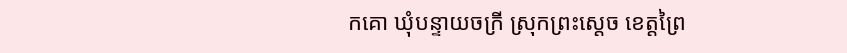កគោ ឃុំបន្ទាយចក្រី ស្រុកព្រះស្តេច ខេត្តព្រៃ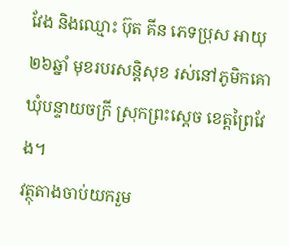វែង និងឈ្មោះ ប៊ុត គីន ភេទប្រុស អាយុ ២៦ឆ្នាំ មុខរបរសន្តិសុខ រស់នៅភូមិកគោ ឃុំបន្ទាយចក្រី ស្រុកព្រះស្តេច ខេត្តព្រៃវែង។
វត្ថុតាងចាប់យករួម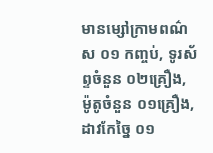មានម្សៅក្រាមពណ៌ស ០១ កញ្ចប់, ទូរស័ព្ទចំនួន ០២គ្រឿង, ម៉ូតូចំនួន ០១គ្រឿង, ដាវកែច្នៃ ០១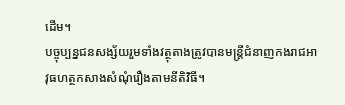ដើម។
បច្ចុប្បន្នជនសង្ស័យរួមទាំងវត្ថុតាងត្រូវបានមន្ត្រីជំនាញកងរាជអាវុធហត្ថកសាងសំណុំរឿងតាមនីតិវិធី។